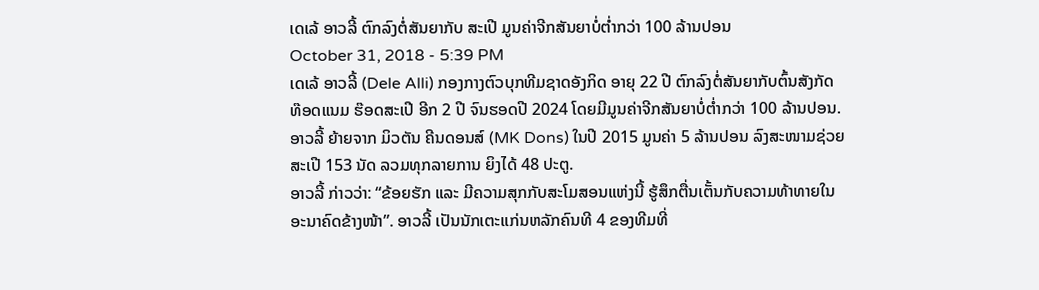ເດເລ້ ອາວລີ້ ຕົກລົງຕໍ່ສັນຍາກັບ ສະເປີ ມູນຄ່າຈີກສັນຍາບໍ່ຕໍ່າກວ່າ 100 ລ້ານປອນ
October 31, 2018 - 5:39 PM
ເດເລ້ ອາວລີ້ (Dele Alli) ກອງກາງຕົວບຸກທີມຊາດອັງກິດ ອາຍຸ 22 ປີ ຕົກລົງຕໍ່ສັນຍາກັບຕົ້ນສັງກັດ ທ໊ອດແນມ ຮ໊ອດສະເປີ ອີກ 2 ປີ ຈົນຮອດປີ 2024 ໂດຍມີມູນຄ່າຈີກສັນຍາບໍ່ຕໍ່າກວ່າ 100 ລ້ານປອນ. ອາວລີ້ ຍ້າຍຈາກ ມິວຕັນ ຄີນດອນສ໌ (MK Dons) ໃນປີ 2015 ມູນຄ່າ 5 ລ້ານປອນ ລົງສະໜາມຊ່ວຍສະເປີ 153 ນັດ ລວມທຸກລາຍການ ຍິງໄດ້ 48 ປະຕູ.
ອາວລີ້ ກ່າວວ່າ: “ຂ້ອຍຮັກ ແລະ ມີຄວາມສຸກກັບສະໂມສອນແຫ່ງນີ້ ຮູ້ສຶກຕື່ນເຕັ້ນກັບຄວາມທ້າທາຍໃນອະນາຄົດຂ້າງໜ້າ”. ອາວລີ້ ເປັນນັກເຕະແກ່ນຫລັກຄົນທີ 4 ຂອງທີມທີ່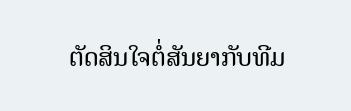ຕັດສິນໃຈຕໍ່ສັນຍາກັບທີມ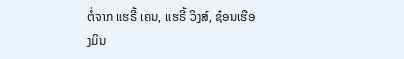ຕໍ່ຈາກ ແຮຣີ້ ເຄນ, ແຮຣີ້ ວິງສ໌, ຊ໋ອນເຮືອງມິນ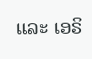ແລະ ເອຣິ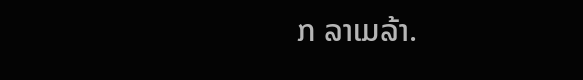ກ ລາເມລ້າ.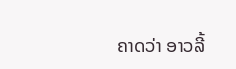ຄາດວ່າ ອາວລີ້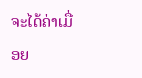ຈະໄດ້ຄ່າເມື່ອຍ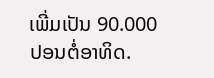ເພີ່ມເປັນ 90.000 ປອນຕໍ່ອາທິດ.